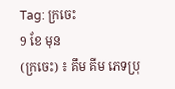Tag: ក្រចេះ
9 ខែ មុន
(ក្រចេះ) ៖ គឹម គីម ភេទប្រុ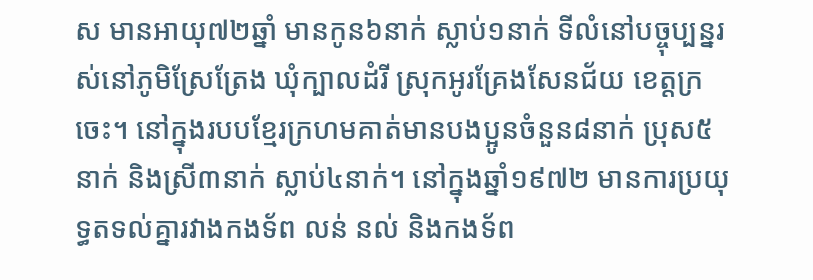ស មានអាយុ៧២ឆ្នាំ មានកូន៦នាក់ ស្លាប់១នាក់ ទីលំនៅបច្ចុប្បន្នរស់នៅភូមិស្រែត្រែង ឃុំក្បាលដំរី ស្រុកអូរគ្រែងសែនជ័យ ខេត្តក្រចេះ។ នៅក្នុងរបបខ្មែរក្រហមគាត់មានបងប្អូនចំនួន៨នាក់ ប្រុស៥នាក់ និងស្រី៣នាក់ ស្លាប់៤នាក់។ នៅក្នុងឆ្នាំ១៩៧២ មានការប្រយុទ្ធតទល់គ្នារវាងកងទ័ព លន់ នល់ និងកងទ័ព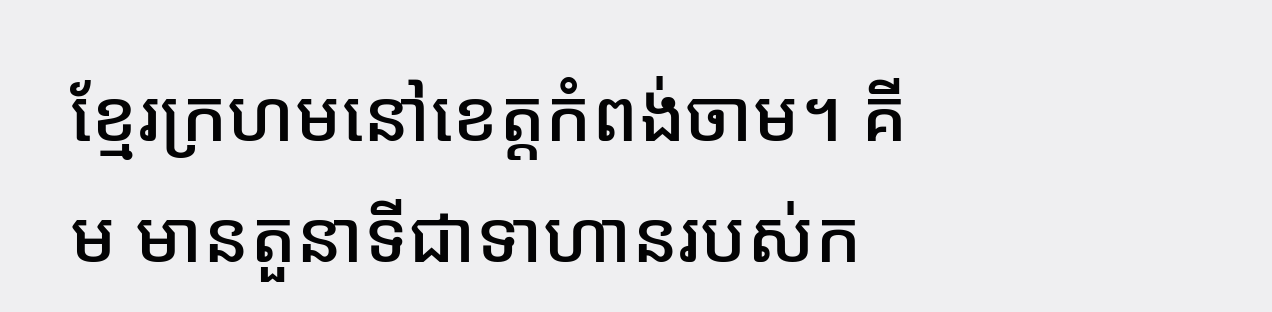ខ្មែរក្រហមនៅខេត្តកំពង់ចាម។ គីម មានតួនាទីជាទាហានរបស់ក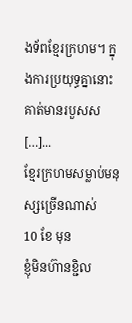ងទ័ពខ្មែរក្រហម។ ក្នុងការប្រយុទ្ធគ្នានោះ គាត់មានរបួសស […]...
ខ្មែរក្រហមសម្លាប់មនុស្សច្រើនណាស់
10 ខែ មុន
ខ្ញុំមិនហ៊ានខ្ជិល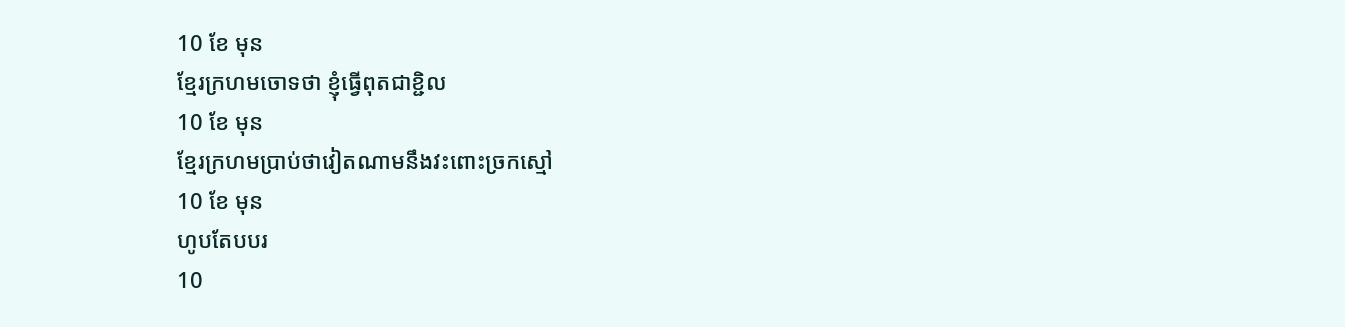10 ខែ មុន
ខ្មែរក្រហមចោទថា ខ្ញុំធ្វើពុតជាខ្ជិល
10 ខែ មុន
ខ្មែរក្រហមប្រាប់ថាវៀតណាមនឹងវះពោះច្រកស្មៅ
10 ខែ មុន
ហូបតែបបរ
10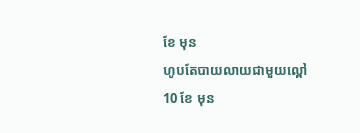ខែ មុន
ហូបតែបាយលាយជាមួយល្ពៅ
10 ខែ មុន